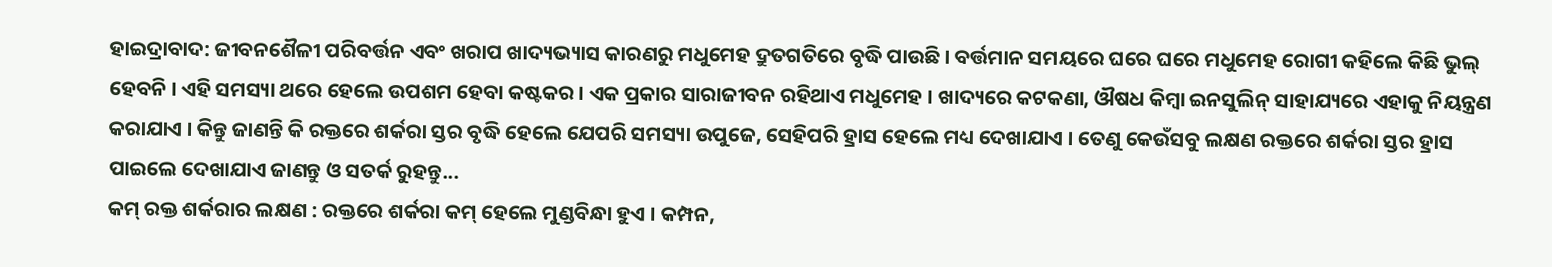ହାଇଦ୍ରାବାଦ: ଜୀବନଶୈଳୀ ପରିବର୍ତ୍ତନ ଏବଂ ଖରାପ ଖାଦ୍ୟଭ୍ୟାସ କାରଣରୁ ମଧୁମେହ ଦ୍ରୁତଗତିରେ ବୃଦ୍ଧି ପାଉଛି । ବର୍ତ୍ତମାନ ସମୟରେ ଘରେ ଘରେ ମଧୁମେହ ରୋଗୀ କହିଲେ କିଛି ଭୁଲ୍ ହେବନି । ଏହି ସମସ୍ୟା ଥରେ ହେଲେ ଉପଶମ ହେବା କଷ୍ଟକର । ଏକ ପ୍ରକାର ସାରାଜୀବନ ରହିଥାଏ ମଧୁମେହ । ଖାଦ୍ୟରେ କଟକଣା, ଔଷଧ କିମ୍ବା ଇନସୁଲିନ୍ ସାହାଯ୍ୟରେ ଏହାକୁ ନିୟନ୍ତ୍ରଣ କରାଯାଏ । କିନ୍ତୁ ଜାଣନ୍ତି କି ରକ୍ତରେ ଶର୍କରା ସ୍ତର ବୃଦ୍ଧି ହେଲେ ଯେପରି ସମସ୍ୟା ଉପୁଜେ, ସେହିପରି ହ୍ରାସ ହେଲେ ମଧ୍ୟ ଦେଖାଯାଏ । ତେଣୁ କେଉଁସବୁ ଲକ୍ଷଣ ରକ୍ତରେ ଶର୍କରା ସ୍ତର ହ୍ରାସ ପାଇଲେ ଦେଖାଯାଏ ଜାଣନ୍ତୁ ଓ ସତର୍କ ରୁହନ୍ତୁ...
କମ୍ ରକ୍ତ ଶର୍କରାର ଲକ୍ଷଣ : ରକ୍ତରେ ଶର୍କରା କମ୍ ହେଲେ ମୁଣ୍ଡବିନ୍ଧା ହୁଏ । କମ୍ପନ,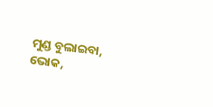ମୁଣ୍ଡ ବୁଲାଇବା, ଭୋକ,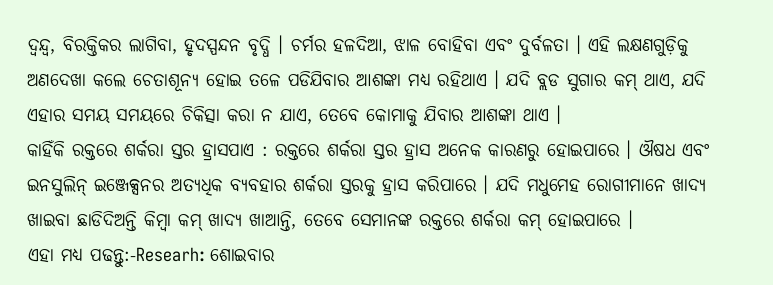ଦ୍ୱନ୍ଦ୍ୱ, ବିରକ୍ତିକର ଲାଗିବା, ହୃଦସ୍ପନ୍ଦନ ବୃଦ୍ଧି । ଚର୍ମର ହଳଦିଆ, ଝାଳ ବୋହିବା ଏବଂ ଦୁର୍ବଳତା । ଏହି ଲକ୍ଷଣଗୁଡ଼ିକୁ ଅଣଦେଖା କଲେ ଚେତାଶୂନ୍ୟ ହୋଇ ତଳେ ପଡିଯିବାର ଆଶଙ୍କା ମଧ୍ୟ ରହିଥାଏ । ଯଦି ବ୍ଲଡ ସୁଗାର କମ୍ ଥାଏ, ଯଦି ଏହାର ସମୟ ସମୟରେ ଚିକିତ୍ସା କରା ନ ଯାଏ, ତେବେ କୋମାକୁ ଯିବାର ଆଶଙ୍କା ଥାଏ ।
କାହିଁକି ରକ୍ତରେ ଶର୍କରା ସ୍ତର ହ୍ରାସପାଏ : ରକ୍ତରେ ଶର୍କରା ସ୍ତର ହ୍ରାସ ଅନେକ କାରଣରୁ ହୋଇପାରେ । ଔଷଧ ଏବଂ ଇନସୁଲିନ୍ ଇଞ୍ଜେକ୍ସନର ଅତ୍ୟଧିକ ବ୍ୟବହାର ଶର୍କରା ସ୍ତରକୁ ହ୍ରାସ କରିପାରେ । ଯଦି ମଧୁମେହ ରୋଗୀମାନେ ଖାଦ୍ୟ ଖାଇବା ଛାଡିଦିଅନ୍ତି କିମ୍ବା କମ୍ ଖାଦ୍ୟ ଖାଆନ୍ତି, ତେବେ ସେମାନଙ୍କ ରକ୍ତରେ ଶର୍କରା କମ୍ ହୋଇପାରେ ।
ଏହା ମଧ୍ୟ ପଢନ୍ତୁ:-Researh: ଶୋଇବାର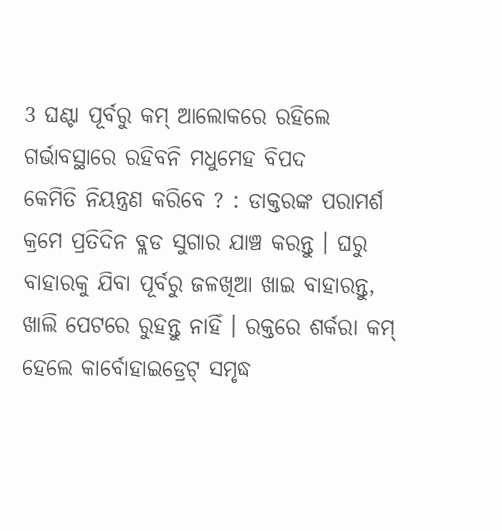3 ଘଣ୍ଟା ପୂର୍ବରୁ କମ୍ ଆଲୋକରେ ରହିଲେ ଗର୍ଭାବସ୍ଥାରେ ରହିବନି ମଧୁମେହ ବିପଦ
କେମିତି ନିୟନ୍ତ୍ରଣ କରିବେ ? : ଡାକ୍ତରଙ୍କ ପରାମର୍ଶ କ୍ରମେ ପ୍ରତିଦିନ ବ୍ଲଡ ସୁଗାର ଯାଞ୍ଚ କରନ୍ତୁ । ଘରୁ ବାହାରକୁ ଯିବା ପୂର୍ବରୁ ଜଳଖିଆ ଖାଇ ବାହାରନ୍ତୁ, ଖାଲି ପେଟରେ ରୁହନ୍ତୁ ନାହିଁ । ରକ୍ତରେ ଶର୍କରା କମ୍ ହେଲେ କାର୍ବୋହାଇଡ୍ରେଟ୍ ସମୃଦ୍ଧ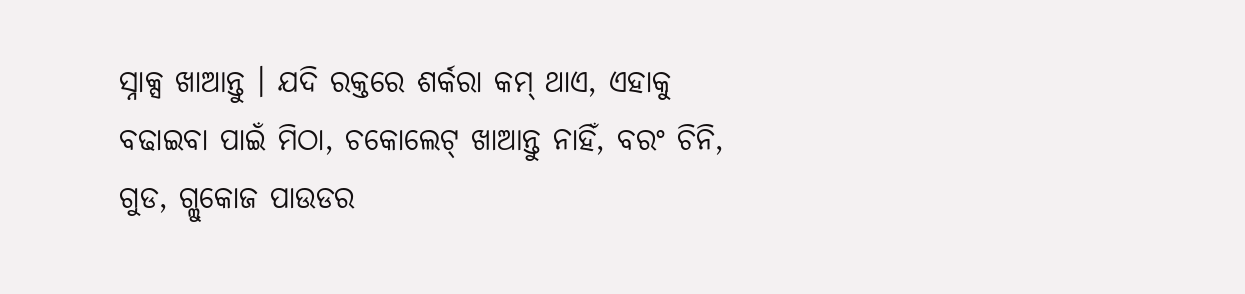ସ୍ନାକ୍ସ ଖାଆନ୍ତୁ । ଯଦି ରକ୍ତରେ ଶର୍କରା କମ୍ ଥାଏ, ଏହାକୁ ବଢାଇବା ପାଇଁ ମିଠା, ଚକୋଲେଟ୍ ଖାଆନ୍ତୁ ନାହିଁ, ବରଂ ଚିନି, ଗୁଡ, ଗ୍ଲୁକୋଜ ପାଉଡର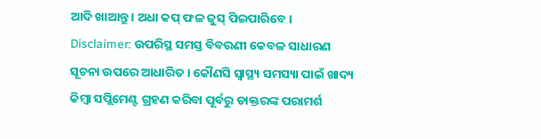ଆଦି ଖାଆନ୍ତୁ । ଅଧା କପ୍ ଫଳ ଜୁସ୍ ପିଇପାରିବେ ।
Disclaimer: ଉପରିସ୍ଥ ସମସ୍ତ ବିବରଣୀ କେବଳ ସାଧାରଣ ସୂଚନା ଉପରେ ଆଧାରିତ । କୌଣସି ସ୍ବାସ୍ଥ୍ୟ ସମସ୍ୟା ପାଇଁ ଖାଦ୍ୟ କିମ୍ବା ସପ୍ଲିମେଣ୍ଟ ଗ୍ରହଣ କରିବା ପୂର୍ବରୁ ଡାକ୍ତରଙ୍କ ପରାମର୍ଶ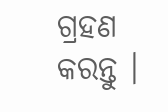ଗ୍ରହଣ କରନ୍ତୁ ।